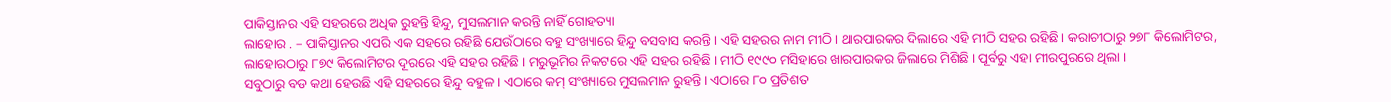ପାକିସ୍ତାନର ଏହି ସହରରେ ଅଧିକ ରୁହନ୍ତି ହିନ୍ଦୁ, ମୁସଲମାନ କରନ୍ତି ନାହିଁ ଗୋହତ୍ୟା
ଲାହୋର . – ପାକିସ୍ତାନର ଏପରି ଏକ ସହରେ ରହିଛି ଯେଉଁଠାରେ ବହୁ ସଂଖ୍ୟାରେ ହିନ୍ଦୁ ବସବାସ କରନ୍ତି । ଏହି ସହରର ନାମ ମୀଠି । ଥାରପାରକର ଦିଲାରେ ଏହି ମୀଠି ସହର ରହିଛି। କରାଚୀଠାରୁ ୨୭୮ କିଲୋମିଟର, ଲାହୋରଠାରୁ ୮୭୯ କିଲୋମିଟର ଦୂରରେ ଏହି ସହର ରହିଛି । ମରୁଭୂମିର ନିକଟରେ ଏହି ସହର ରହିଛି । ମୀଠି ୧୯୯୦ ମସିହାରେ ଖାରପାରକର ଜିଲାରେ ମିଶିଛି । ପୂର୍ବରୁ ଏହା ମୀରପୁରରେ ଥିଲା ।
ସବୁଠାରୁ ବଡ କଥା ହେଉଛି ଏହି ସହରରେ ହିନ୍ଦୁ ବହୁଳ । ଏଠାରେ କମ୍ ସଂଖ୍ୟାରେ ମୁସଲମାନ ରୁହନ୍ତି । ଏଠାରେ ୮୦ ପ୍ରତିଶତ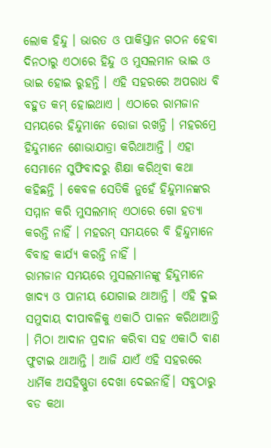ଲୋକ ହିନ୍ଦୁ । ଭାରତ ଓ ପାକିସ୍ତାନ ଗଠନ ହେବା ଦିନଠାରୁ ଏଠାରେ ହିନ୍ଦୁ ଓ ମୁସଲମାନ ଭାଇ ଓ ଭାଇ ହୋଇ ରୁହନ୍ତି । ଏହି ସହରରେ ଅପରାଧ ବି ବହୁତ କମ୍ ହୋଇଥାଏ । ଏଠାରେ ରାମଜାନ ସମୟରେ ହିନ୍ଦୁମାନେ ରୋଜା ରଖନ୍ତି । ମହରମ୍ରେ ହିନ୍ଦୁମାନେ ଶୋଭାଯାତ୍ରା କରିଥାଆନ୍ତି । ଏହା ସେମାନେ ସୁଫିବାଦରୁ ଶିକ୍ଷା କରିଥିବା କଥା କହିଛନ୍ତି । କେବଳ ସେତିକି ନୁହେଁ ହିନ୍ଦୁମାନଙ୍କର ସମ୍ମାନ କରି ମୁସଲମାନ୍ ଏଠାରେ ଗୋ ହତ୍ୟା କରନ୍ତି ନାହିଁ । ମହରମ୍ ସମୟରେ ବି ହିନ୍ଦୁମାନେ ବିବାହ କାର୍ଯ୍ୟ କରନ୍ତି ନାହିଁ ।
ରାମଜାନ ସମୟରେ ମୁସଲମାନଙ୍କୁ ହିନ୍ଦୁମାନେ ଖାଦ୍ୟ ଓ ପାନୀୟ ଯୋଗାଇ ଥାଆନ୍ତି । ଏହି ଦୁଇ ସମୁଦାୟ ଦୀପାବଳିକୁ ଏକାଠି ପାଳନ କରିଥାଆନ୍ତି । ମିଠା ଆଦାନ ପ୍ରଦାନ କରିବା ସହ ଏକାଠି ବାଣ ଫୁଟାଇ ଥାଆନ୍ତି । ଆଜି ଯାଏଁ ଏହି ସହରରେ ଧାର୍ମିକ ଅସହିଷ୍ଣୁତା ଦେଖା ଦେଇନାହିଁ। ସବୁଠାରୁ ବଡ କଥା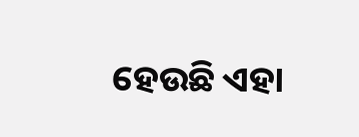ହେଉଛି ଏହା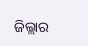ଜିଲ୍ଲାର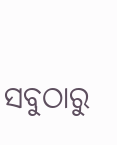ସବୁଠାରୁ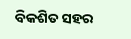ବିକଶିତ ସହର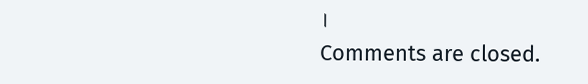।
Comments are closed.